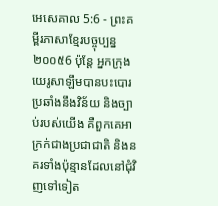អេសេគាល 5:6 - ព្រះគម្ពីរភាសាខ្មែរបច្ចុប្បន្ន ២០០៥6 ប៉ុន្តែ អ្នកក្រុងយេរូសាឡឹមបានបះបោរប្រឆាំងនឹងវិន័យ និងច្បាប់របស់យើង គឺពួកគេអាក្រក់ជាងប្រជាជាតិ និងនគរទាំងប៉ុន្មានដែលនៅជុំវិញទៅទៀត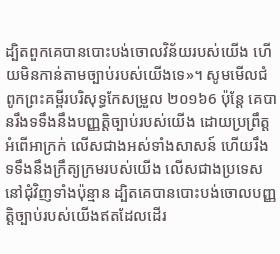ដ្បិតពួកគេបានបោះបង់ចោលវិន័យរបស់យើង ហើយមិនកាន់តាមច្បាប់របស់យើងទេ»។ សូមមើលជំពូកព្រះគម្ពីរបរិសុទ្ធកែសម្រួល ២០១៦6 ប៉ុន្តែ គេបានរឹងទទឹងនឹងបញ្ញត្តិច្បាប់របស់យើង ដោយប្រព្រឹត្តអំពើអាក្រក់ លើសជាងអស់ទាំងសាសន៍ ហើយរឹងទទឹងនឹងក្រឹត្យក្រមរបស់យើង លើសជាងប្រទេសនៅជុំវិញទាំងប៉ុន្មាន ដ្បិតគេបានបោះបង់ចោលបញ្ញត្តិច្បាប់របស់យើងឥតដែលដើរ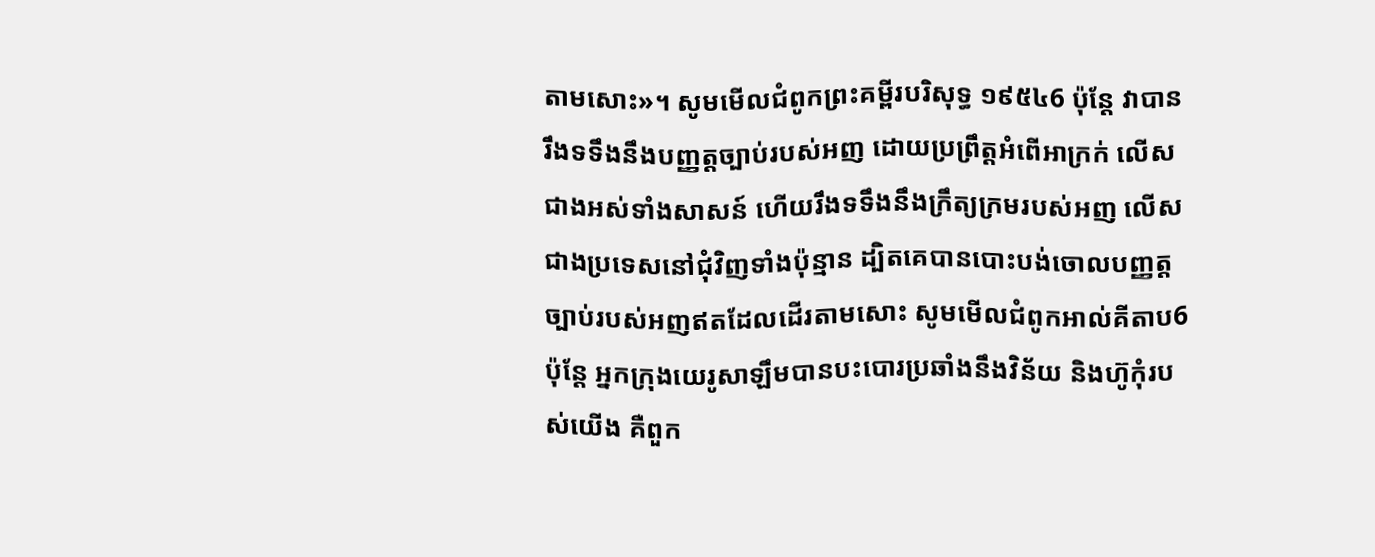តាមសោះ»។ សូមមើលជំពូកព្រះគម្ពីរបរិសុទ្ធ ១៩៥៤6 ប៉ុន្តែ វាបានរឹងទទឹងនឹងបញ្ញត្តច្បាប់របស់អញ ដោយប្រព្រឹត្តអំពើអាក្រក់ លើសជាងអស់ទាំងសាសន៍ ហើយរឹងទទឹងនឹងក្រឹត្យក្រមរបស់អញ លើសជាងប្រទេសនៅជុំវិញទាំងប៉ុន្មាន ដ្បិតគេបានបោះបង់ចោលបញ្ញត្តច្បាប់របស់អញឥតដែលដើរតាមសោះ សូមមើលជំពូកអាល់គីតាប6 ប៉ុន្តែ អ្នកក្រុងយេរូសាឡឹមបានបះបោរប្រឆាំងនឹងវិន័យ និងហ៊ូកុំរបស់យើង គឺពួក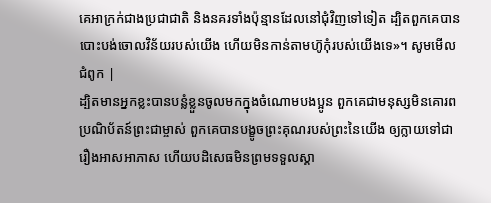គេអាក្រក់ជាងប្រជាជាតិ និងនគរទាំងប៉ុន្មានដែលនៅជុំវិញទៅទៀត ដ្បិតពួកគេបានបោះបង់ចោលវិន័យរបស់យើង ហើយមិនកាន់តាមហ៊ូកុំរបស់យើងទេ»។ សូមមើលជំពូក |
ដ្បិតមានអ្នកខ្លះបានបន្លំខ្លួនចូលមកក្នុងចំណោមបងប្អូន ពួកគេជាមនុស្សមិនគោរពប្រណិប័តន៍ព្រះជាម្ចាស់ ពួកគេបានបង្ខូចព្រះគុណរបស់ព្រះនៃយើង ឲ្យក្លាយទៅជារឿងអាសអាភាស ហើយបដិសេធមិនព្រមទទួលស្គា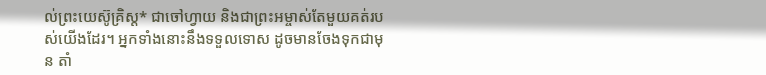ល់ព្រះយេស៊ូគ្រិស្ត* ជាចៅហ្វាយ និងជាព្រះអម្ចាស់តែមួយគត់របស់យើងដែរ។ អ្នកទាំងនោះនឹងទទួលទោស ដូចមានចែងទុកជាមុន តាំ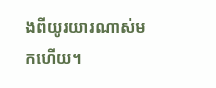ងពីយូរយារណាស់មកហើយ។